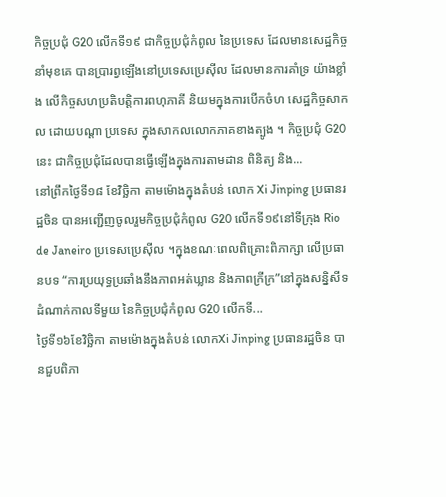កិច្ចប្រជុំ G20 លើកទី១៩ ជាកិច្ចប្រជុំកំពូល នៃប្រទេស ដែលមានសេដ្ឋកិច្ចនាំមុខគេ បានប្រារព្វឡើងនៅប្រទេសប្រេស៊ីល ដែលមានការគាំទ្រ យ៉ាងខ្លាំង លើកិច្ចសហប្រតិបត្តិការពហុភាគី និយមក្នុងការបើកចំហ សេដ្ឋកិច្ចសាកល ដោយបណ្តា ប្រទេស ក្នុងសាកលលោកភាគខាងត្បូង ។ កិច្ចប្រជុំ G20 នេះ ជាកិច្ចប្រជុំដែលបានធ្វើឡើងក្នុងការតាមដាន ពិនិត្យ និង...
នៅព្រឹកថ្ងៃទី១៨ ខែវិច្ឆិកា តាមម៉ោងក្នុងតំបន់ លោក Xi Jinping ប្រធានរដ្ឋចិន បានអញ្ជើញចូលរួមកិច្ចប្រជុំកំពូល G20 លើកទី១៩នៅទីក្រុង Rio de Janeiro ប្រទេសប្រេស៊ីល ។ក្នុងខណៈពេលពិគ្រោះពិភាក្សា លើប្រធានបទ “ការប្រយុទ្ធប្រឆាំងនឹងភាពអត់ឃ្លាន និងភាពក្រីក្រ”នៅក្នុងសន្និសីទ ដំណាក់កាលទីមួយ នៃកិច្ចប្រជុំកំពូល G20 លើកទី...
ថ្ងៃទី១៦ខែវិច្ឆិកា តាមម៉ោងក្នុងតំបន់ លោកXi Jinping ប្រធានរដ្ឋចិន បានជួបពិភា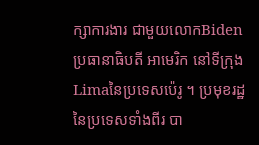ក្សាការងារ ជាមួយលោកBiden ប្រធានាធិបតី អាមេរិក នៅទីក្រុងLimaនៃប្រទេសប៉េរូ ។ ប្រមុខរដ្ឋនៃប្រទេសទាំងពីរ បា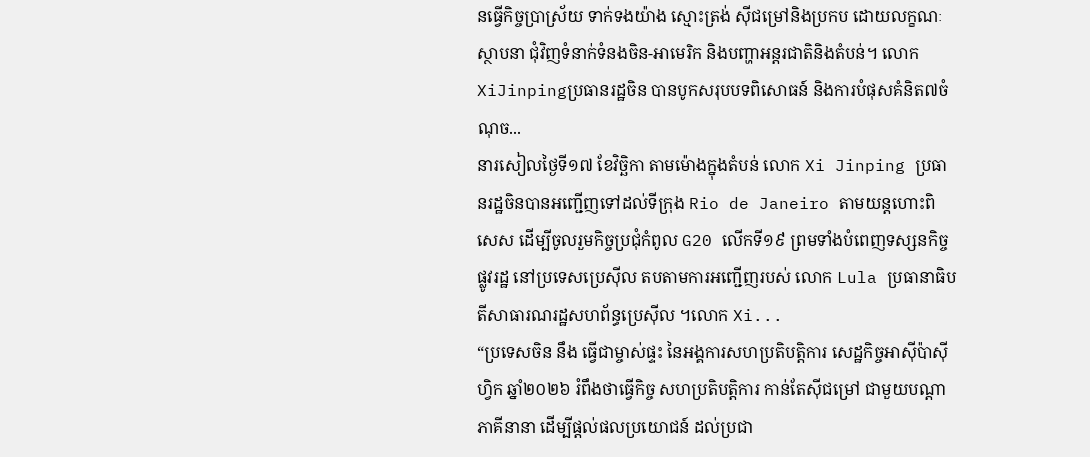នធ្វើកិច្ចប្រាស្រ័យ ទាក់ទងយ៉ាង ស្មោះត្រង់ ស៊ីជម្រៅនិងប្រកប ដោយលក្ខណៈស្ថាបនា ជុំវិញទំនាក់ទំនងចិន-អាមេរិក និងបញ្ហាអន្តរជាតិនិងតំបន់។ លោកXiJinpingប្រធានរដ្ឋចិន បានបូកសរុបបទពិសោធន៍ និងការបំផុសគំនិត៧ចំណុច...
នារសៀលថ្ងៃទី១៧ ខែវិច្ឆិកា តាមម៉ោងក្នុងតំបន់ លោក Xi Jinping ប្រធានរដ្ឋចិនបានអញ្ជើញទៅដល់ទីក្រុង Rio de Janeiro តាមយន្តហោះពិសេស ដើម្បីចូលរួមកិច្ចប្រជុំកំពូល G20 លើកទី១៩ ព្រមទាំងបំពេញទស្សនកិច្ចផ្លូវរដ្ឋ នៅប្រទេសប្រេស៊ីល តបតាមការអញ្ជើញរបស់ លោក Lula ប្រធានាធិបតីសាធារណរដ្ឋសហព័ន្ធប្រេស៊ីល ។លោក Xi...
“ប្រទេសចិន នឹង ធ្វើជាម្ចាស់ផ្ទះ នៃអង្គការសហប្រតិបត្តិការ សេដ្ឋកិច្ចអាស៊ីប៉ាស៊ីហ្វិក ឆ្នាំ២០២៦ រំពឹងថាធ្វើកិច្ច សហប្រតិបតិ្តការ កាន់តែស៊ីជម្រៅ ជាមួយបណ្តាភាគីនានា ដើម្បីផ្តល់ផលប្រយោជន៍ ដល់ប្រជា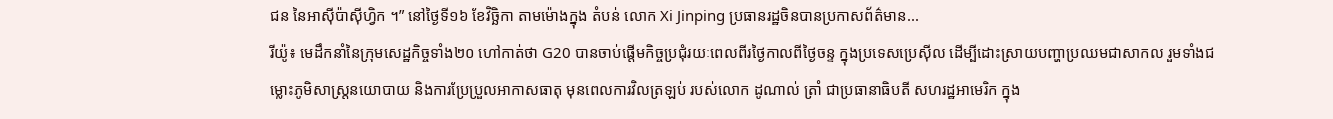ជន នៃអាស៊ីប៉ាស៊ីហ្វិក ។” នៅថ្ងៃទី១៦ ខែវិច្ឆិកា តាមម៉ោងក្នុង តំបន់ លោក Xi Jinping ប្រធានរដ្ឋចិនបានប្រកាសព័ត៌មាន...
រីយ៉ូ៖ មេដឹកនាំនៃក្រុមសេដ្ឋកិច្ចទាំង២០ ហៅកាត់ថា G20 បានចាប់ផ្តើមកិច្ចប្រជុំរយៈពេលពីរថ្ងៃកាលពីថ្ងៃចន្ទ ក្នុងប្រទេសប្រេស៊ីល ដើម្បីដោះស្រាយបញ្ហាប្រឈមជាសាកល រួមទាំងជម្លោះភូមិសាស្ត្រនយោបាយ និងការប្រែប្រួលអាកាសធាតុ មុនពេលការវិលត្រឡប់ របស់លោក ដូណាល់ ត្រាំ ជាប្រធានាធិបតី សហរដ្ឋអាមេរិក ក្នុង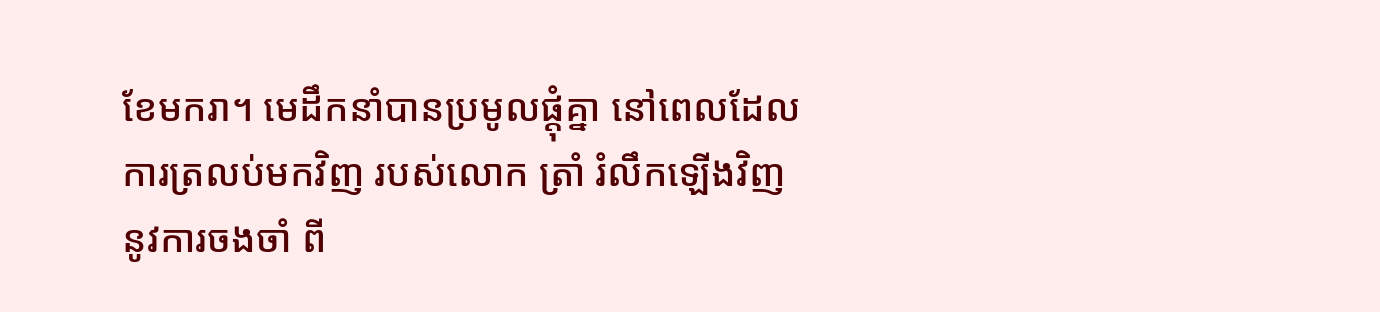ខែមករា។ មេដឹកនាំបានប្រមូលផ្តុំគ្នា នៅពេលដែលការត្រលប់មកវិញ របស់លោក ត្រាំ រំលឹកឡើងវិញនូវការចងចាំ ពី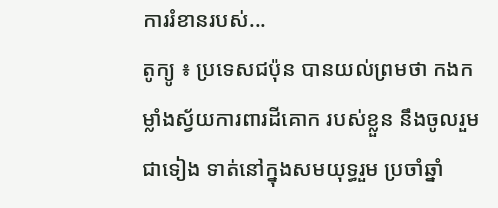ការរំខានរបស់...
តូក្យូ ៖ ប្រទេសជប៉ុន បានយល់ព្រមថា កងកម្លាំងស្វ័យការពារដីគោក របស់ខ្លួន នឹងចូលរួមជាទៀង ទាត់នៅក្នុងសមយុទ្ធរួម ប្រចាំឆ្នាំ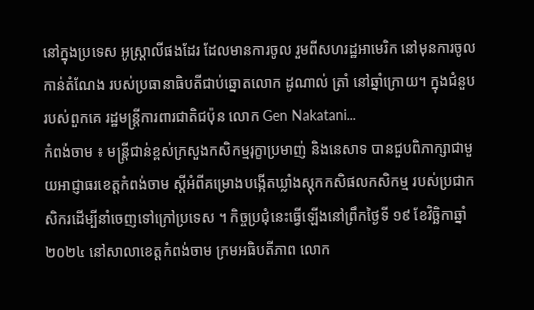នៅក្នុងប្រទេស អូស្ត្រាលីផងដែរ ដែលមានការចូល រួមពីសហរដ្ឋអាមេរិក នៅមុនការចូលកាន់តំណែង របស់ប្រធានាធិបតីជាប់ឆ្នោតលោក ដូណាល់ ត្រាំ នៅឆ្នាំក្រោយ។ ក្នុងជំនួបរបស់ពួកគេ រដ្ឋមន្ត្រីការពារជាតិជប៉ុន លោក Gen Nakatani...
កំពង់ចាម ៖ មន្ត្រីជាន់ខ្ពស់ក្រសួងកសិកម្មរុក្ខាប្រមាញ់ និងនេសាទ បានជួបពិភាក្សាជាមួយអាជ្ញាធរខេត្តកំពង់ចាម ស្ដីអំពីគម្រោងបង្កើតឃ្លាំងស្តុកកសិផលកសិកម្ម របស់ប្រជាកសិករដើម្បីនាំចេញទៅក្រៅប្រទេស ។ កិច្ចប្រជុំនេះធ្វើឡើងនៅព្រឹកថ្ងៃទី ១៩ ខែវិច្ឆិកាឆ្នាំ ២០២៤ នៅសាលាខេត្តកំពង់ចាម ក្រមអធិបតីភាព លោក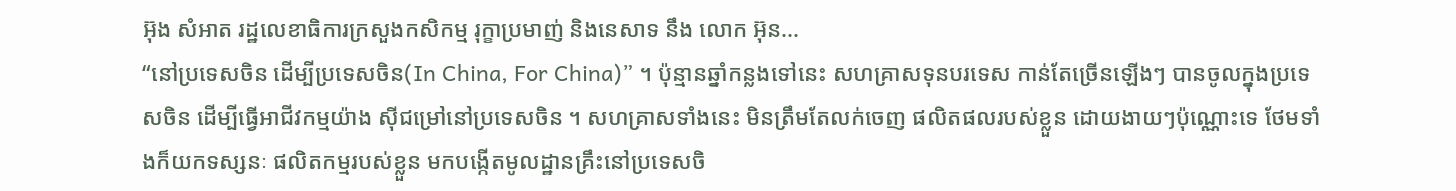អ៊ុង សំអាត រដ្ឋលេខាធិការក្រសួងកសិកម្ម រុក្ខាប្រមាញ់ និងនេសាទ នឹង លោក អ៊ុន...
“នៅប្រទេសចិន ដើម្បីប្រទេសចិន(In China, For China)” ។ ប៉ុន្មានឆ្នាំកន្លងទៅនេះ សហគ្រាសទុនបរទេស កាន់តែច្រើនឡើងៗ បានចូលក្នុងប្រទេសចិន ដើម្បីធ្វើអាជីវកម្មយ៉ាង ស៊ីជម្រៅនៅប្រទេសចិន ។ សហគ្រាសទាំងនេះ មិនត្រឹមតែលក់ចេញ ផលិតផលរបស់ខ្លួន ដោយងាយៗប៉ុណ្ណោះទេ ថែមទាំងក៏យកទស្សនៈ ផលិតកម្មរបស់ខ្លួន មកបង្កើតមូលដ្ឋានគ្រឹះនៅប្រទេសចិ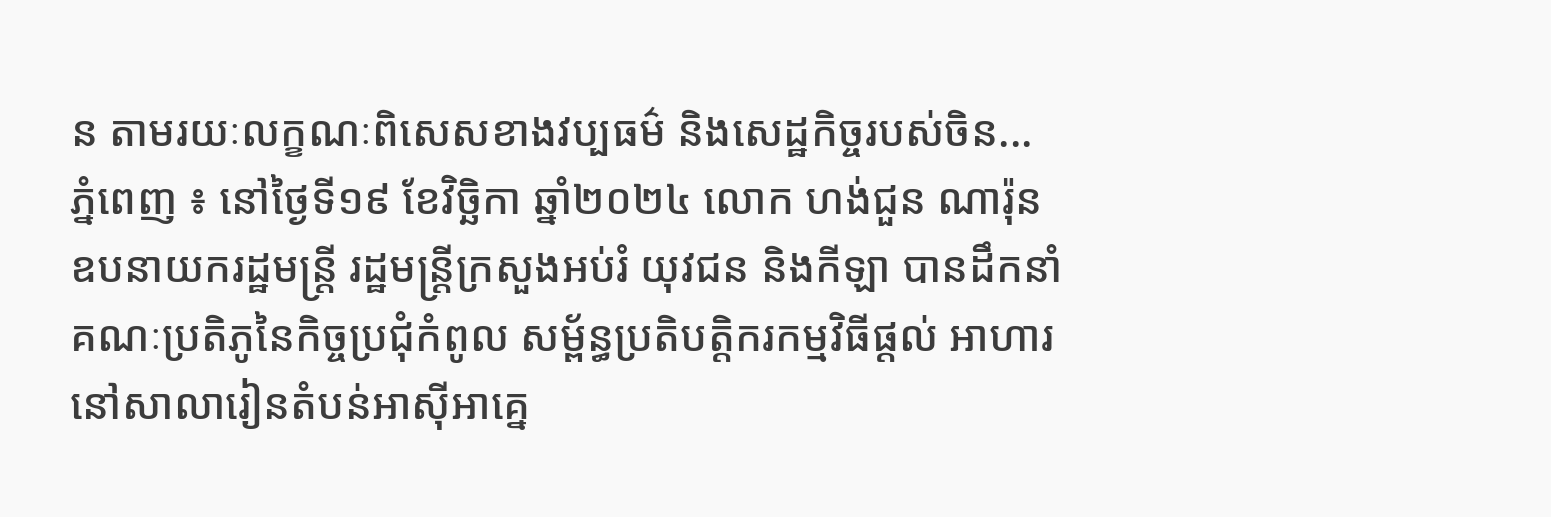ន តាមរយៈលក្ខណៈពិសេសខាងវប្បធម៌ និងសេដ្ឋកិច្ចរបស់ចិន...
ភ្នំពេញ ៖ នៅថ្ងៃទី១៩ ខែវិច្ឆិកា ឆ្នាំ២០២៤ លោក ហង់ជួន ណារ៉ុន ឧបនាយករដ្ឋមន្រ្តី រដ្ឋមន្រ្តីក្រសួងអប់រំ យុវជន និងកីឡា បានដឹកនាំគណៈប្រតិភូនៃកិច្ចប្រជុំកំពូល សម្ព័ន្ធប្រតិបត្តិករកម្មវិធីផ្តល់ អាហារនៅសាលារៀនតំបន់អាស៊ីអាគ្នេ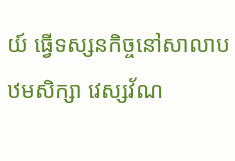យ៍ ធ្វើទស្សនកិច្ចនៅសាលាបឋមសិក្សា វេស្សវ័ណ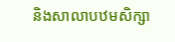និងសាលាបឋមសិក្សា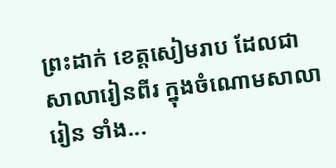ព្រះដាក់ ខេត្តសៀមរាប ដែលជាសាលារៀនពីរ ក្នុងចំណោមសាលារៀន ទាំង...